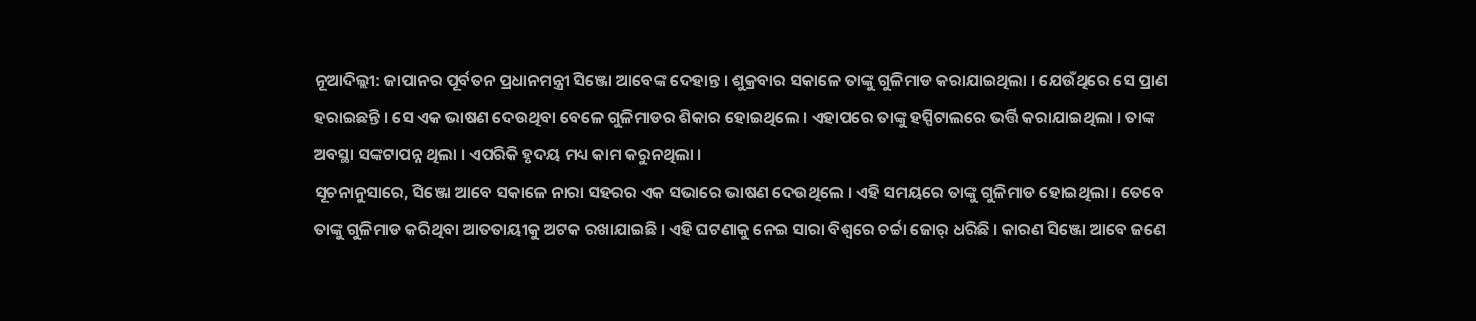ନୂଆଦିଲ୍ଲୀ: ଜାପାନର ପୂର୍ବତନ ପ୍ରଧାନମନ୍ତ୍ରୀ ସିଞ୍ଜୋ ଆବେଙ୍କ ଦେହାନ୍ତ । ଶୁକ୍ରବାର ସକାଳେ ତାଙ୍କୁ ଗୁଳିମାଡ କରାଯାଇଥିଲା । ଯେଉଁଥିରେ ସେ ପ୍ରାଣ ହରାଇଛନ୍ତି । ସେ ଏକ ଭାଷଣ ଦେଉଥିବା ବେଳେ ଗୁଳିମାଡର ଶିକାର ହୋଇଥିଲେ । ଏହାପରେ ତାଙ୍କୁ ହସ୍ପିଟାଲରେ ଭର୍ତ୍ତି କରାଯାଇଥିଲା । ତାଙ୍କ ଅବସ୍ଥା ସଙ୍କଟାପନ୍ନ ଥିଲା । ଏପରିକି ହୃଦୟ ମଧ୍ୟ କାମ କରୁନଥିଲା ।
ସୂଚନାନୁସାରେ, ସିଞ୍ଜୋ ଆବେ ସକାଳେ ନାରା ସହରର ଏକ ସଭାରେ ଭାଷଣ ଦେଉଥିଲେ । ଏହି ସମୟରେ ତାଙ୍କୁ ଗୁଳିମାଡ ହୋଇଥିଲା । ତେବେ ତାଙ୍କୁ ଗୁଳିମାଡ କରିଥିବା ଆତତାୟୀକୁ ଅଟକ ରଖାଯାଇଛି । ଏହି ଘଟଣାକୁ ନେଇ ସାରା ବିଶ୍ୱରେ ଚର୍ଚ୍ଚା ଜୋର୍ ଧରିଛି । କାରଣ ସିଞ୍ଜୋ ଆବେ ଜଣେ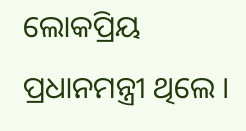ଲୋକପ୍ରିୟ ପ୍ରଧାନମନ୍ତ୍ରୀ ଥିଲେ ।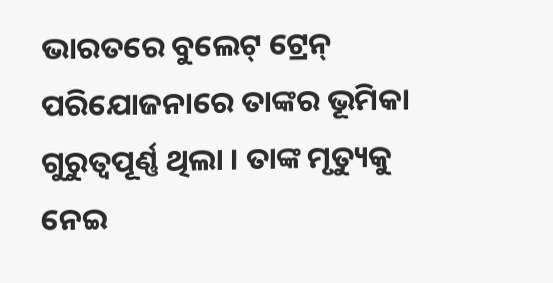ଭାରତରେ ବୁଲେଟ୍ ଟ୍ରେନ୍ ପରିଯୋଜନାରେ ତାଙ୍କର ଭୂମିକା ଗୁରୁତ୍ୱପୂର୍ଣ୍ଣ ଥିଲା । ତାଙ୍କ ମୃତ୍ୟୁକୁ ନେଇ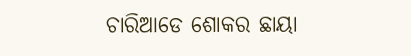ଚାରିଆଡେ ଶୋକର ଛାୟା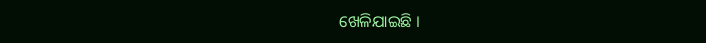ଖେଳିଯାଇଛି ।